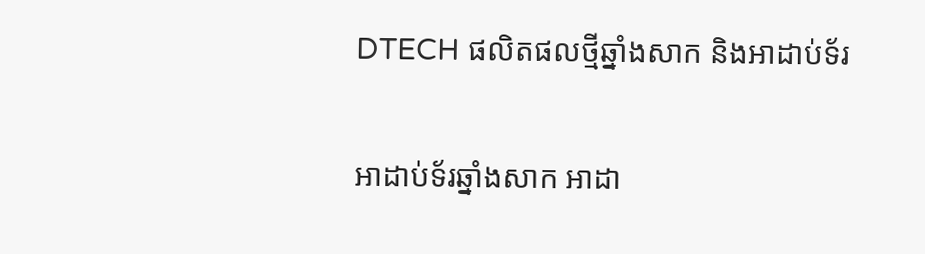DTECH ផលិតផលថ្មីឆ្នាំងសាក និងអាដាប់ទ័រ

អាដាប់ទ័រឆ្នាំងសាក អាដា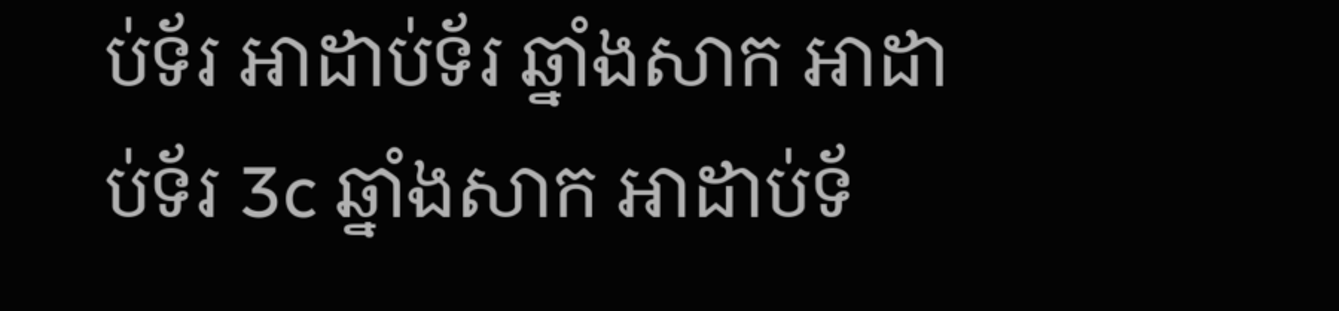ប់ទ័រ អាដាប់ទ័រ ឆ្នាំងសាក អាដាប់ទ័រ 3c ឆ្នាំងសាក អាដាប់ទ័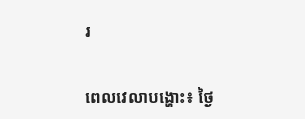រ


ពេលវេលាបង្ហោះ៖ ថ្ងៃ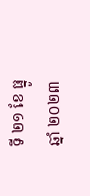ទី ២១ ខែ ធ្នូ ឆ្នាំ ២០២៣